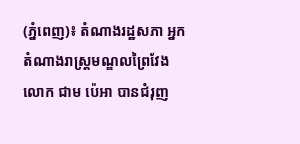(ភ្នំពេញ)៖ តំណាងរដ្ឋសភា អ្នកតំណាងរាស្ត្រមណ្ឌលព្រៃវែង លោក ជាម ប៉េអា បានជំរុញ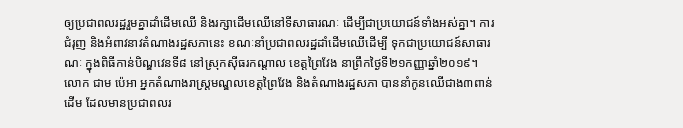ឲ្យប្រជាពលរដ្ឋរួមគ្នាដាំដើមឈើ និងរក្សាដើមឈើនៅទីសាធារណៈ ដើម្បីជាប្រយោជន៍ទាំងអស់គ្នា។ ការជំរុញ និងអំពាវនាវតំណាងរដ្ឋសភានេះ ខណៈនាំប្រជាពលរដ្ឋដាំដើមឈើដើម្បី ទុកជាប្រយោជន៍សាធារណៈ ក្នុងពិធីកាន់បិណ្ឌវេនទី៨ នៅស្រុកស៊ីធរកណ្តាល ខេត្តព្រៃវែង នាព្រឹកថ្ងៃទី២១កញ្ញាឆ្នាំ២០១៩។
លោក ជាម ប៉េអា អ្នកតំណាងរាស្រ្តមណ្ឌលខេត្តព្រៃវែង និងតំណាងរដ្ឋសភា បាននាំកូនឈើជាង៣ពាន់ដើម ដែលមានប្រជាពលរ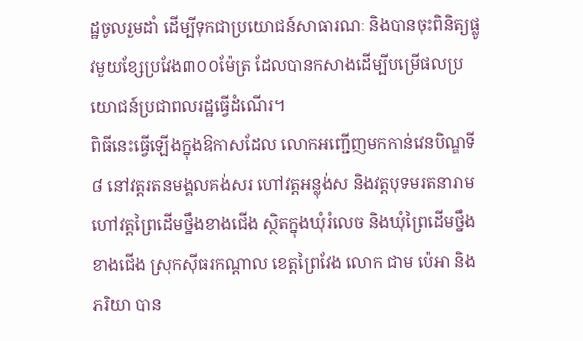ដ្ឋចូលរួមដាំ ដើម្បីទុកជាប្រយោជន៍សាធារណៈ និងបានចុះពិនិត្យផ្លូវមួយខ្សែប្រវែង៣០០ម៉ែត្រ ដែលបានកសាងដើម្បីបម្រើផលប្រយោជន៍ប្រជាពលរដ្ឋធ្វើដំណើរ។
ពិធីនេះធ្វើឡើងក្នុងឱកាសដែល លោកអញ្ជើញមកកាន់វេនបិណ្ឌទី៨ នៅវត្តរតនមង្គលគង់សរ ហៅវត្តអន្លុង់ស និងវត្តបុទមរតនារាមហៅវត្តព្រៃដើមថ្នឹងខាងជើង ស្ថិតក្នុងឃុំរំលេច និងឃុំព្រៃដើមថ្នឹងខាងជើង ស្រុកស៊ីធរកណ្តាល ខេត្តព្រៃវែង លោក ជាម ប៉េអា និងភរិយា បាន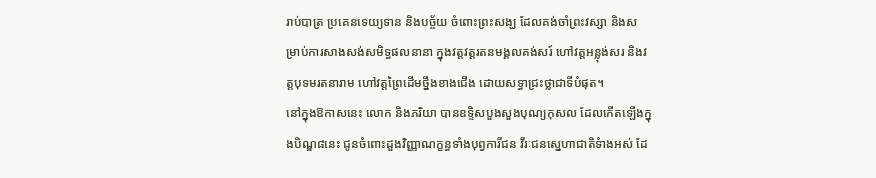រាប់បាត្រ ប្រគេនទេយ្យទាន និងបច្ច័យ ចំពោះព្រះសង្ឃ ដែលគង់ចាំព្រះវស្សា និងសម្រាប់ការសាងសង់សមិទ្ធផលនានា ក្នុងវត្តវត្តរតនមង្គលគង់សរ៍ ហៅវត្តអន្លុង់សរ និងវត្តបុទមរតនារាម ហៅវត្តព្រៃដើមថ្នឹងខាងជើង ដោយសទ្ធាជ្រះថ្លាជាទីបំផុត។
នៅក្នុងឱកាសនេះ លោក និងភរិយា បានឧទ្ទិសបួងសួងបុណ្យកុសល ដែលកើតឡើងក្នុងបិណ្ឌ៨នេះ ជូនចំពោះដួងវិញ្ញាណក្ខន្ធទាំងបុព្វការីជន វីរៈជនស្នេហាជាតិទំាងអស់ ដែ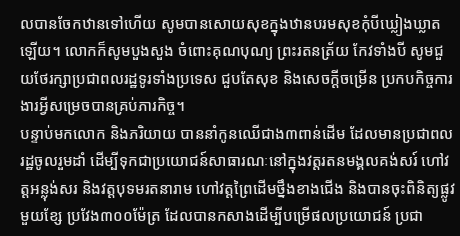លបានចែកឋានទៅហើយ សូមបានសោយសុខក្នុងឋានបរមសុខកុំបីឃ្លៀងឃ្លាតឡើយ។ លោកក៏សូមបួងសួង ចំពោះគុណបុណ្យ ព្រះរតនត្រ័យ កែវទាំងបី សូមជួយថែរក្សាប្រជាពលរដ្ឋទូរទាំងប្រទេស ជួបតែសុខ និងសេចក្ដីចម្រើន ប្រកបកិច្ចការងារអ្វីសម្រេចបានគ្រប់ភារកិច្ច។
បន្ទាប់មកលោក និងភរិយាយ បាននាំកូនឈើជាង៣ពាន់ដើម ដែលមានប្រជាពលរដ្ឋចូលរួមដាំ ដើម្បីទុកជាប្រយោជន៍សាធារណៈនៅក្នុងវត្តរតនមង្គលគង់សរ៍ ហៅវត្តអន្លុង់សរ និងវត្តបុទមរតនារាម ហៅវត្តព្រៃដើមថ្នឹងខាងជើង និងបានចុះពិនិត្យផ្លូវមួយខ្សែ ប្រវែង៣០០ម៉ែត្រ ដែលបានកសាងដើម្បីបម្រើផលប្រយោជន៍ ប្រជា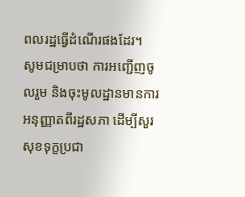ពលរដ្ឋធ្វើដំណើរផងដែរ។
សូមជម្រាបថា ការអញ្ជើញចូលរួម និងចុះមូលដ្ឋានមានការអនុញ្ញាតពីរដ្ឋសភា ដើម្បីសួរសុខទុក្ខប្រជា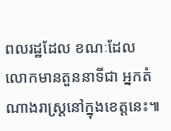ពលរដ្ឋដែល ខណៈដែលលោកមានតួននាទីជា អ្នកតំណាងរាស្ត្រនៅក្នុងខេត្តនេះ៕